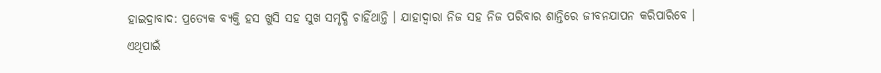ହାଇଦ୍ରାବାଦ: ପ୍ରତ୍ୟେକ ବ୍ୟକ୍ତି ହସ ଖୁସି ସହ ସୁଖ ସମୃଦ୍ଧି ଚାହିଁଥାନ୍ତି । ଯାହାଦ୍ବାରା ନିଜ ସହ ନିଜ ପରିବାର ଶାନ୍ତିରେ ଜୀବନଯାପନ କରିପାରିବେ । ଏଥିପାଇଁ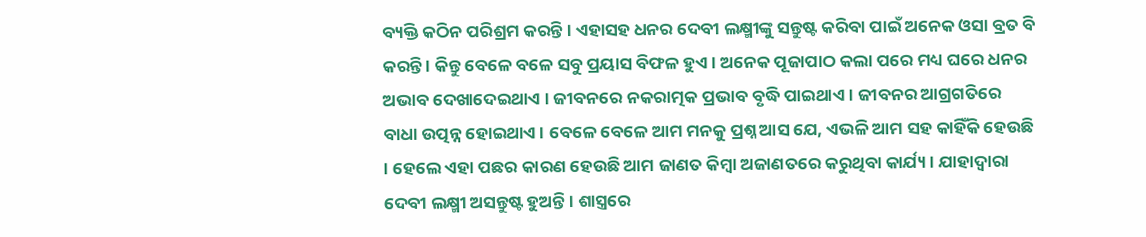ବ୍ୟକ୍ତି କଠିନ ପରିଶ୍ରମ କରନ୍ତି । ଏହାସହ ଧନର ଦେବୀ ଲକ୍ଷ୍ମୀଙ୍କୁ ସନ୍ତୁଷ୍ଟ କରିବା ପାଇଁ ଅନେକ ଓସା ବ୍ରତ ବି କରନ୍ତି । କିନ୍ତୁ ବେଳେ ବଳେ ସବୁ ପ୍ରୟାସ ବିଫଳ ହୁଏ । ଅନେକ ପୂଜାପାଠ କଲା ପରେ ମଧ୍ୟ ଘରେ ଧନର ଅଭାବ ଦେଖାଦେଇଥାଏ । ଜୀବନରେ ନକରାତ୍ମକ ପ୍ରଭାବ ବୃଦ୍ଧି ପାଇଥାଏ । ଜୀବନର ଆଗ୍ରଗତିରେ ବାଧା ଉତ୍ପନ୍ନ ହୋଇଥାଏ । ବେଳେ ବେଳେ ଆମ ମନକୁ ପ୍ରଶ୍ନ ଆସ ଯେ, ଏଭଳି ଆମ ସହ କାହିଁକି ହେଉଛି । ହେଲେ ଏହା ପଛର କାରଣ ହେଉଛି ଆମ ଜାଣତ କିମ୍ବା ଅଜାଣତରେ କରୁଥିବା କାର୍ଯ୍ୟ । ଯାହାଦ୍ବାରା ଦେବୀ ଲକ୍ଷ୍ମୀ ଅସନ୍ତୁଷ୍ଟ ହୁଅନ୍ତି । ଶାସ୍ତ୍ରରେ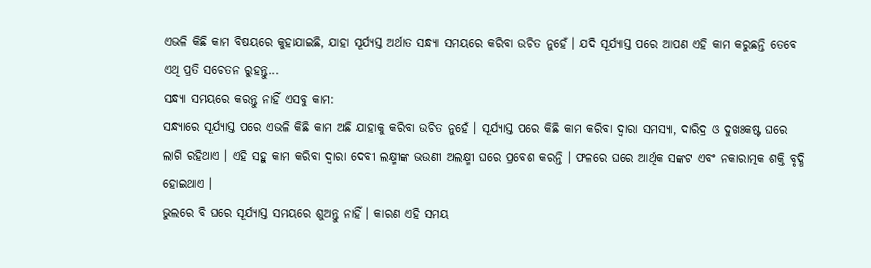ଏଭଳି କିଛି କାମ ବିଷୟରେ କୁହାଯାଇଛି, ଯାହା ସୂର୍ଯ୍ୟସ୍ତ ଅର୍ଥାତ ସନ୍ଧ୍ୟା ସମୟରେ କରିବା ଉଚିତ ନୁହେଁ । ଯଦି ସୂର୍ଯ୍ୟାସ୍ତ ପରେ ଆପଣ ଏହି କାମ କରୁଛନ୍ତି ତେବେ ଏଥି ପ୍ରତି ସଚେତନ ରୁହନ୍ତୁ...
ସନ୍ଧ୍ୟା ସମୟରେ କରନ୍ତୁ ନାହିଁ ଏସବୁ କାମ:
ସନ୍ଧ୍ୟାରେ ସୂର୍ଯ୍ୟାସ୍ତ ପରେ ଏଭଳି କିଛି କାମ ଅଛି ଯାହାକୁ କରିବା ଉଚିତ ନୁହେଁ । ସୂର୍ଯ୍ୟାସ୍ତ ପରେ କିଛି କାମ କରିବା ଦ୍ବାରା ସମସ୍ୟା, ଦାରିଦ୍ର ଓ ଦୁଖଃକଷ୍ଟ ଘରେ ଲାଗି ରହିଥାଏ । ଏହି ସହୁ କାମ କରିବା ଦ୍ବାରା ଦେବୀ ଲକ୍ଷ୍ମୀଙ୍କ ଭଉଣୀ ଅଲକ୍ଷ୍ମୀ ଘରେ ପ୍ରବେଶ କରନ୍ତି । ଫଳରେ ଘରେ ଆର୍ଥିକ ସଙ୍କଟ ଏବଂ ନକାରାତ୍ମକ ଶକ୍ତି ବୃଦ୍ଧି ହୋଇଥାଏ ।
ଭୁଲରେ ବି ଘରେ ସୂର୍ଯ୍ୟାସ୍ତ ସମୟରେ ଶୁଅନ୍ତୁ ନାହିଁ । କାରଣ ଏହି ସମୟ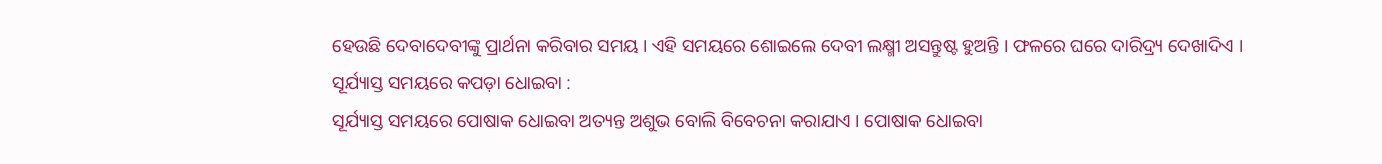ହେଉଛି ଦେବାଦେବୀଙ୍କୁ ପ୍ରାର୍ଥନା କରିବାର ସମୟ । ଏହି ସମୟରେ ଶୋଇଲେ ଦେବୀ ଲକ୍ଷ୍ମୀ ଅସନ୍ତୁଷ୍ଟ ହୁଅନ୍ତି । ଫଳରେ ଘରେ ଦାରିଦ୍ର୍ୟ ଦେଖାଦିଏ ।
ସୂର୍ଯ୍ୟାସ୍ତ ସମୟରେ କପଡ଼ା ଧୋଇବା :
ସୂର୍ଯ୍ୟାସ୍ତ ସମୟରେ ପୋଷାକ ଧୋଇବା ଅତ୍ୟନ୍ତ ଅଶୁଭ ବୋଲି ବିବେଚନା କରାଯାଏ । ପୋଷାକ ଧୋଇବା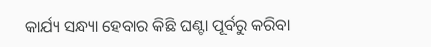କାର୍ଯ୍ୟ ସନ୍ଧ୍ୟା ହେବାର କିଛି ଘଣ୍ଟା ପୂର୍ବରୁ କରିବା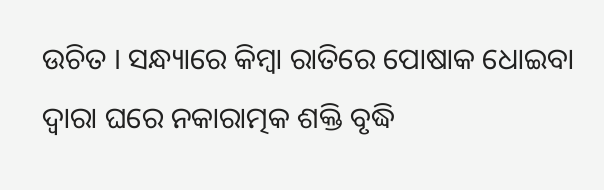ଉଚିତ । ସନ୍ଧ୍ୟାରେ କିମ୍ବା ରାତିରେ ପୋଷାକ ଧୋଇବା ଦ୍ୱାରା ଘରେ ନକାରାତ୍ମକ ଶକ୍ତି ବୃଦ୍ଧି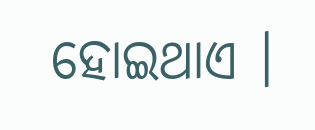ହୋଇଥାଏ ।